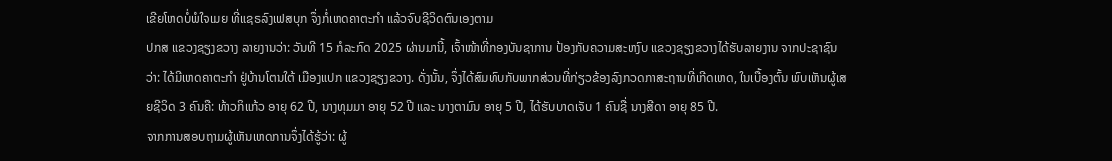ເຂີຍໂຫດບໍ່ພໍໃຈເມຍ ທີ່ແຊຣລົງເຟສບຸກ ຈຶ່ງກໍ່ເຫດຄາຕະກຳ ແລ້ວຈົບຊີວິດຕົນເອງຕາມ
ປກສ ແຂວງຊຽງຂວາງ ລາຍງານວ່າ: ວັນທີ 15 ກໍລະກົດ 2025 ຜ່ານມານີ້, ເຈົ້າໜ້າທີ່ກອງບັນຊາການ ປ້ອງກັບຄວາມສະຫງົບ ແຂວງຊຽງຂວາງໄດ້ຮັບລາຍງານ ຈາກປະຊາຊົນວ່າ: ໄດ້ມີເຫດຄາຕະກໍາ ຢູ່ບ້ານໂຕນໃຕ້ ເມືອງແປກ ແຂວງຊຽງຂວາງ. ດັ່ງນັ້ນ, ຈຶ່ງໄດ້ສົມທົບກັບພາກສ່ວນທີ່ກ່ຽວຂ້ອງລົງກວດກາສະຖານທີ່ເກີດເຫດ, ໃນເບື້ອງຕົ້ນ ພົບເຫັນຜູ້ເສຍຊີວິດ 3 ຄົນຄື: ທ້າວກິແກ້ວ ອາຍຸ 62 ປີ, ນາງທຸມມາ ອາຍຸ 52 ປີ ແລະ ນາງຕາມົນ ອາຍຸ 5 ປີ, ໄດ້ຮັບບາດເຈັບ 1 ຄົນຊື່ ນາງສີດາ ອາຍຸ 85 ປີ.
ຈາກການສອບຖາມຜູ້ເຫັນເຫດການຈຶ່ງໄດ້ຮູ້ວ່າ: ຜູ້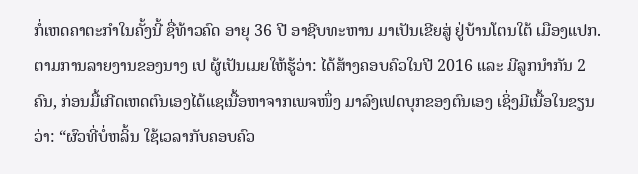ກໍ່ເຫດຄາຕະກໍາໃນຄັ້ງນີ້ ຊື່ທ້າວຄົດ ອາຍຸ 36 ປີ ອາຊີບທະຫານ ມາເປັນເຂີຍສູ່ ຢູ່ບ້ານໂຕນໃຕ້ ເມືອງແປກ. ຕາມການລາຍງານຂອງນາງ ເປ ຜູ້ເປັນເມຍໃຫ້ຮູ້ວ່າ: ໄດ້ສ້າງຄອບຄົວໃນປີ 2016 ແລະ ມີລູກນໍາກັນ 2 ຄົນ, ກ່ອນມື້ເກີດເຫດຕົນເອງໄດ້ແຊເນື້ອຫາຈາກເພຈໜຶ່ງ ມາລົງເຟດບຸກຂອງຕົນເອງ ເຊິ່ງມີເນື້ອໃນຂຽນວ່າ: “ຜົວທີ່ບໍ່ຫລິ້ນ ໃຊ້ເວລາກັບຄອບຄົວ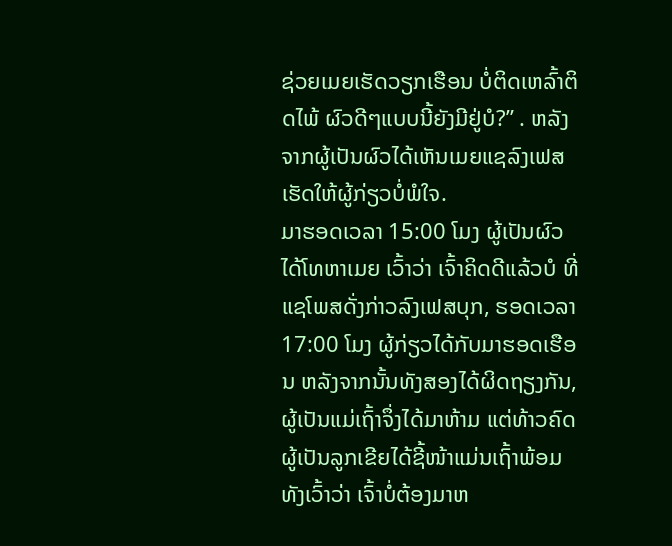ຊ່ວຍເມຍເຮັດວຽກເຮືອນ ບໍ່ຕິດເຫລົ້າຕິດໄພ້ ຜົວດີໆແບບນີ້ຍັງມີຢູ່ບໍ?” . ຫລັງຈາກຜູ້ເປັນຜົວໄດ້ເຫັນເມຍແຊລົງເຟສເຮັດໃຫ້ຜູ້ກ່ຽວບໍ່ພໍໃຈ.
ມາຮອດເວລາ 15:00 ໂມງ ຜູ້ເປັນຜົວໄດ້ໂທຫາເມຍ ເວົ້າວ່າ ເຈົ້າຄິດດີແລ້ວບໍ ທີ່ແຊໂພສດັ່ງກ່າວລົງເຟສບຸກ, ຮອດເວລາ 17:00 ໂມງ ຜູ້ກ່ຽວໄດ້ກັບມາຮອດເຮືອນ ຫລັງຈາກນັ້ນທັງສອງໄດ້ຜິດຖຽງກັນ, ຜູ້ເປັນແມ່ເຖົ້າຈຶ່ງໄດ້ມາຫ້າມ ແຕ່ທ້າວຄົດຜູ້ເປັນລູກເຂີຍໄດ້ຊີ້ໜ້າແມ່ນເຖົ້າພ້ອມທັງເວົ້າວ່າ ເຈົ້າບໍ່ຕ້ອງມາຫ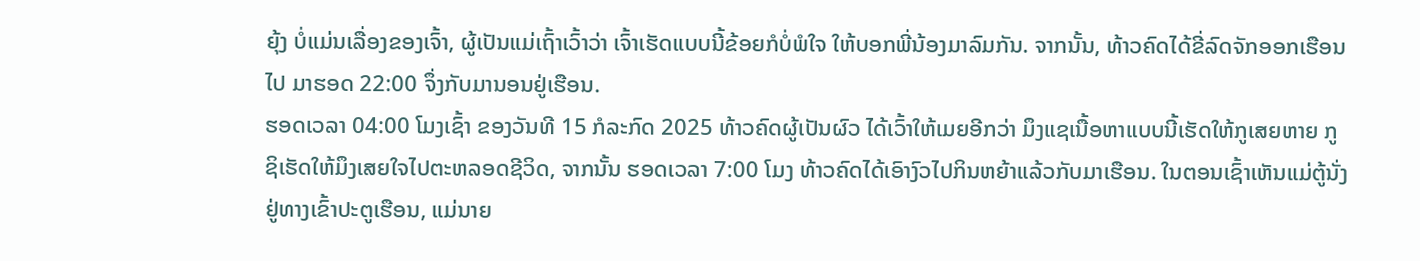ຍຸ້ງ ບໍ່ແມ່ນເລື່ອງຂອງເຈົ້າ, ຜູ້ເປັນແມ່ເຖົ້າເວົ້າວ່າ ເຈົ້າເຮັດແບບນີ້ຂ້ອຍກໍບໍ່ພໍໃຈ ໃຫ້ບອກພີ່ນ້ອງມາລົມກັນ. ຈາກນັ້ນ, ທ້າວຄົດໄດ້ຂີ່ລົດຈັກອອກເຮືອນໄປ ມາຮອດ 22:00 ຈຶ່ງກັບມານອນຢູ່ເຮືອນ.
ຮອດເວລາ 04:00 ໂມງເຊົ້າ ຂອງວັນທີ 15 ກໍລະກົດ 2025 ທ້າວຄົດຜູ້ເປັນຜົວ ໄດ້ເວົ້າໃຫ້ເມຍອີກວ່າ ມຶງແຊເນື້ອຫາແບບນີ້ເຮັດໃຫ້ກູເສຍຫາຍ ກູຊິເຮັດໃຫ້ມຶງເສຍໃຈໄປຕະຫລອດຊີວິດ, ຈາກນັ້ນ ຮອດເວລາ 7:00 ໂມງ ທ້າວຄົດໄດ້ເອົາງົວໄປກິນຫຍ້າແລ້ວກັບມາເຮືອນ. ໃນຕອນເຊົ້າເຫັນແມ່ຕູ້ນັ່ງຢູ່ທາງເຂົ້າປະຕູເຮືອນ, ແມ່ນາຍ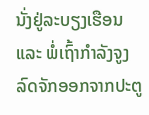ນັ່ງຢູ່ລະບຽງເຮືອນ ແລະ ພໍ່ເຖົ້າກໍາລັງຈູງລົດຈັກອອກຈາກປະຕູ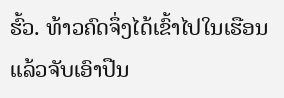ຮົ້ວ. ທ້າວຄົດຈຶ່ງໄດ້ເຂົ້າໄປໃນເຮືອນ ແລ້ວຈັບເອົາປືນ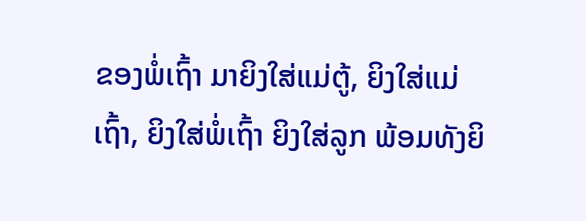ຂອງພໍ່ເຖົ້າ ມາຍິງໃສ່ແມ່ຕູ້, ຍິງໃສ່ແມ່ເຖົ້າ, ຍິງໃສ່ພໍ່ເຖົ້າ ຍິງໃສ່ລູກ ພ້ອມທັງຍິ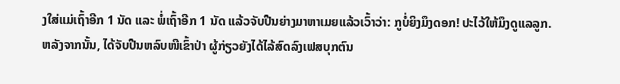ງໃສ່ແມ່ເຖົ້າອີກ 1 ນັດ ແລະ ພໍ່ເຖົ້າອີກ 1 ນັດ ແລ້ວຈັບປືນຍ່າງມາຫາເມຍແລ້ວເວົ້າວ່າ: ກູບໍ່ຍິງມຶງດອກ! ປະໄວ້ໃຫ້ມຶງດູແລລູກ.
ຫລັງຈາກນັ້ນ, ໄດ້ຈັບປືນຫລົບໜີເຂົ້າປ່າ ຜູ້ກ່ຽວຍັງໄດ້ໄລ້ສົດລົງເຟສບຸກຕົນ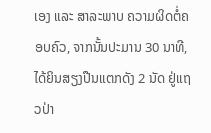ເອງ ແລະ ສາລະພາບ ຄວາມຜິດຕໍ່ຄອບຄົວ, ຈາກນັ້ນປະມານ 30 ນາທີ, ໄດ້ຍິນສຽງປືນແຕກດັງ 2 ນັດ ຢູ່ແຖວປ່າ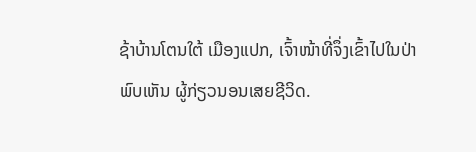ຊ້າບ້ານໂຕນໃຕ້ ເມືອງແປກ, ເຈົ້າໜ້າທີ່ຈຶ່ງເຂົ້າໄປໃນປ່າພົບເຫັນ ຜູ້ກ່ຽວນອນເສຍຊີວິດ.